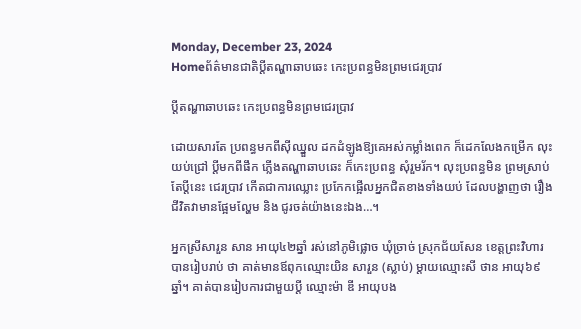Monday, December 23, 2024
Homeព័ត៌មានជាតិប្តីតណ្ហាឆាបឆេះ កេះប្រពន្ធមិនព្រមជេរប្រាវ

ប្តីតណ្ហាឆាបឆេះ កេះប្រពន្ធមិនព្រមជេរប្រាវ

ដោយសារតែ ប្រពន្ធមកពីស៊ីឈ្នួល ដកដំឡូងឱ្យគេអស់កម្លាំងពេក ក៏ដេកលែងកម្រើក លុះ យប់ជ្រៅ ប្តីមកពីផឹក ភ្លើងតណ្ហាឆាបឆេះ ក៏កេះប្រពន្ធ សុំរួមរ័ក។ លុះប្រពន្ធមិន ព្រមស្រាប់តែប្តីនេះ ជេរប្រាវ កើតជាការឈ្លោះ ប្រកែកផ្អើលអ្នកជិតខាងទាំងយប់ ដែលបង្ហាញថា រឿងជីវិតវាមានផ្អែមល្ហែម និង ជូរចត់យ៉ាងនេះឯង…។

អ្នកស្រីសារួន សាន អាយុ៤២ឆ្នាំ រស់នៅភូមិផ្លោច ឃុំច្រាច់ ស្រុកជ័យសែន ខេត្តព្រះវិហារ បានរៀបរាប់ ថា គាត់មានឪពុកឈ្មោះយិន សារួន (ស្លាប់) ម្តាយឈ្មោះសី ថាន អាយុ៦៩ឆ្នាំ។ គាត់បានរៀបការជាមួយប្តី ឈ្មោះម៉ា ឌី អាយុបង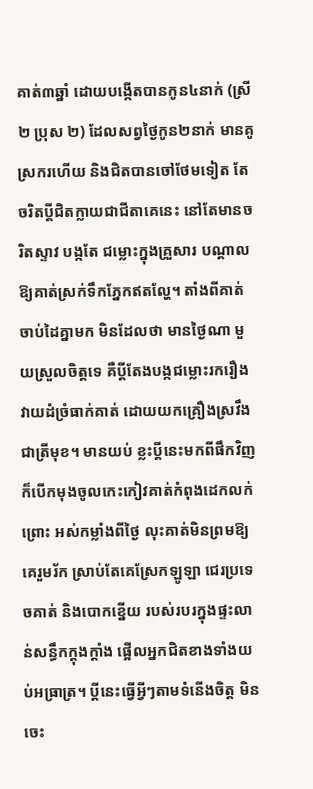គាត់៣ឆ្នាំ ដោយបង្កើតបានកូន៤នាក់ (ស្រី២ ប្រុស ២) ដែលសព្វថ្ងៃកូន២នាក់ មានគូស្រករហើយ និងជិតបានចៅថែមទៀត តែចរិតប្តីជិតក្លាយជាជីតាគេនេះ នៅតែមានចរិតស្ទាវ បង្កតែ ជម្លោះក្នុងគ្រួសារ បណ្តាលឱ្យគាត់ស្រក់ទឹកភ្នែកឥតល្ហែ។ តាំងពីគាត់ចាប់ដៃគ្នាមក មិនដែលថា មានថ្ងៃណា មួយស្រួលចិត្តទេ គឺប្តីតែងបង្កជម្លោះរករឿងវាយដំច្រំធាក់គាត់ ដោយយកគ្រឿងស្រវឹង ជាត្រីមុខ។ មានយប់ ខ្លះប្តីនេះមកពីផឹកវិញ ក៏បើកមុងចូលកេះកៀវគាត់កំពុងដេកលក់ ព្រោះ អស់កម្លាំងពីថ្ងៃ លុះគាត់មិនព្រមឱ្យគេរួមរ័ក ស្រាប់តែគេស្រែកឡូឡា ជេរប្រទេចគាត់ និងបោកខ្នើយ របស់របរក្នុងផ្ទះលាន់សន្ធឹកក្តុងក្តាំង ផ្អើលអ្នកជិតខាងទាំងយប់អធ្រាត្រ។ ប្តីនេះធ្វើអ្វីៗតាមទំនើងចិត្ត មិនចេះ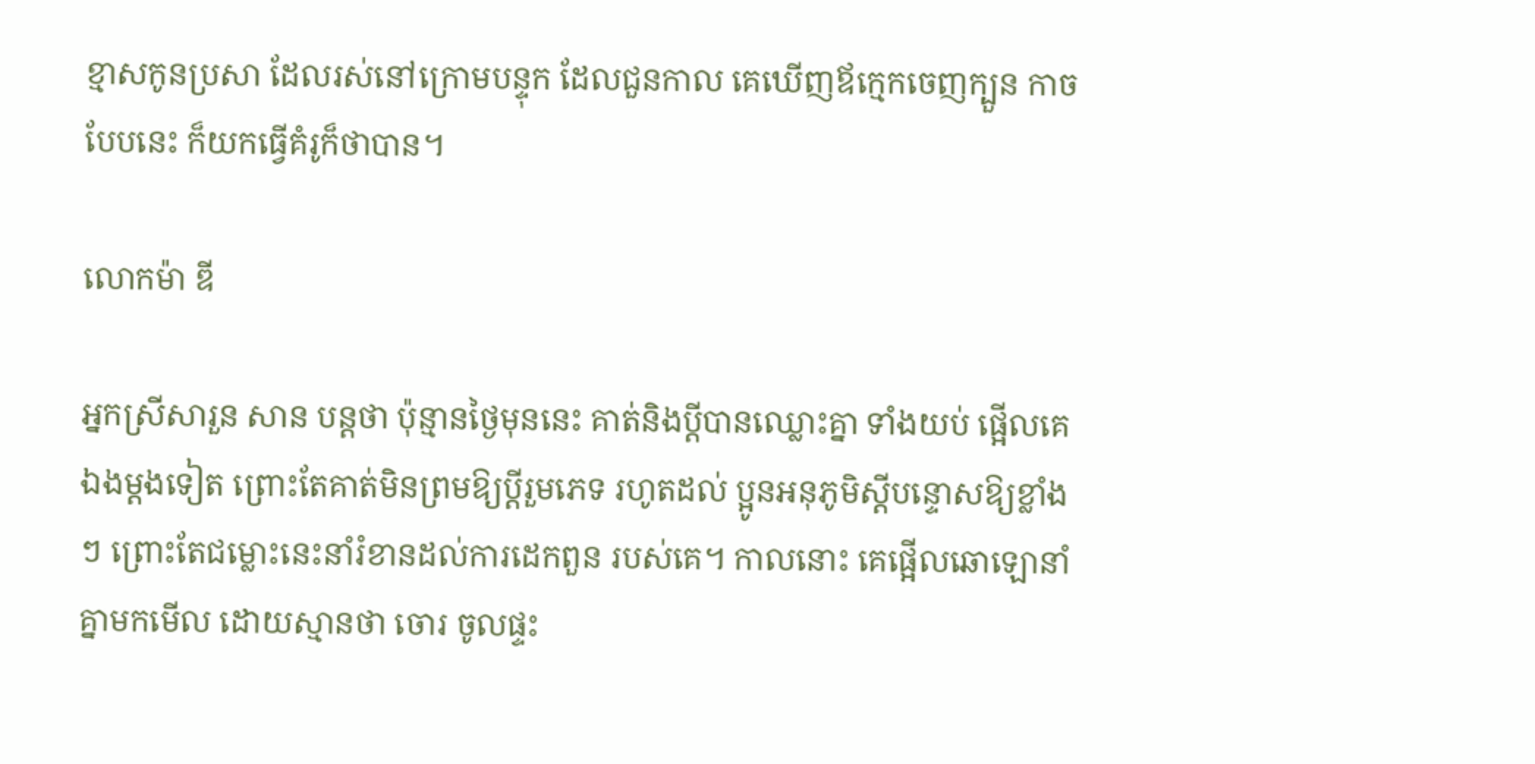ខ្មាសកូនប្រសា ដែលរស់នៅក្រោមបន្ទុក ដែលជួនកាល គេឃើញឪក្មេកចេញក្បួន កាចបែបនេះ ក៏យកធ្វើគំរូក៏ថាបាន។

លោកម៉ា ឌី

អ្នកស្រីសារួន សាន បន្តថា ប៉ុន្មានថ្ងៃមុននេះ គាត់និងប្តីបានឈ្លោះគ្នា ទាំងយប់ ផ្អើលគេឯងម្តងទៀត ព្រោះតែគាត់មិនព្រមឱ្យប្តីរួមភេទ រហូតដល់ ប្អូនអនុភូមិស្តីបន្ទោសឱ្យខ្លាំងៗ ព្រោះតែជម្លោះនេះនាំរំខានដល់ការដេកពួន របស់គេ។ កាលនោះ គេផ្អើលឆោឡោនាំគ្នាមកមើល ដោយស្មានថា ចោរ ចូលផ្ទះ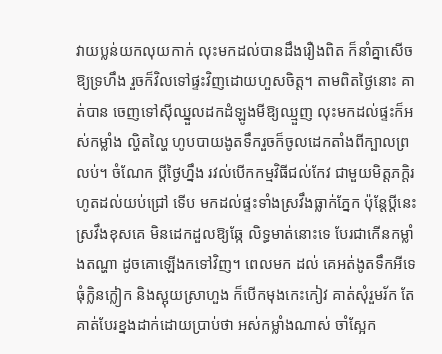វាយប្លន់យកលុយកាក់ លុះមកដល់បានដឹងរឿងពិត ក៏នាំគ្នាសើច ឱ្យទ្រហឹង រួចក៏វិលទៅផ្ទះវិញដោយហួសចិត្ត។ តាមពិតថ្ងៃនោះ គាត់បាន ចេញទៅស៊ីឈ្នួលដកដំឡូងមីឱ្យឈ្មួញ លុះមកដល់ផ្ទះក៏អស់កម្លាំង ល្ហិតល្ហៃ ហូបបាយងូតទឹករួចក៏ចូលដេកតាំងពីក្បាលព្រលប់។ ចំណែក ប្តីថ្ងៃហ្នឹង រវល់បើកកម្មវិធីជល់កែវ ជាមួយមិត្តភក្តិរហូតដល់យប់ជ្រៅ ទើប មកដល់ផ្ទះទាំងស្រវឹងធ្លាក់ភ្នែក ប៉ុន្តែប្តីនេះស្រវឹងខុសគេ មិនដេកដួលឱ្យឆ្កែ លិទ្ធមាត់នោះទេ បែរជាកើនកម្លាំងតណ្ហា ដូចគោឡើងកទៅវិញ។ ពេលមក ដល់ គេអត់ងូតទឹកអីទេ ធុំក្លិនក្លៀក និងស្អុយស្រាហួង ក៏បើកមុងកេះកៀវ គាត់សុំរួមរ័ក តែគាត់បែរខ្នងដាក់ដោយប្រាប់ថា អស់កម្លាំងណាស់ ចាំស្អែក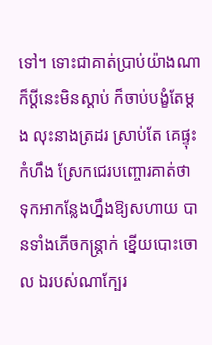ទៅ។ ទោះជាគាត់ប្រាប់យ៉ាងណា ក៏ប្តីនេះមិនស្តាប់ ក៏ចាប់បង្ខំតែម្តង លុះនាងត្រដរ ស្រាប់តែ គេផ្ទុះកំហឹង ស្រែកជេរបញ្ចោរគាត់ថា ទុកអាកន្លែងហ្នឹងឱ្យសហាយ បានទាំងភើចកន្ត្រាក់ ខ្នើយបោះចោល ឯរបស់ណាក្បែរ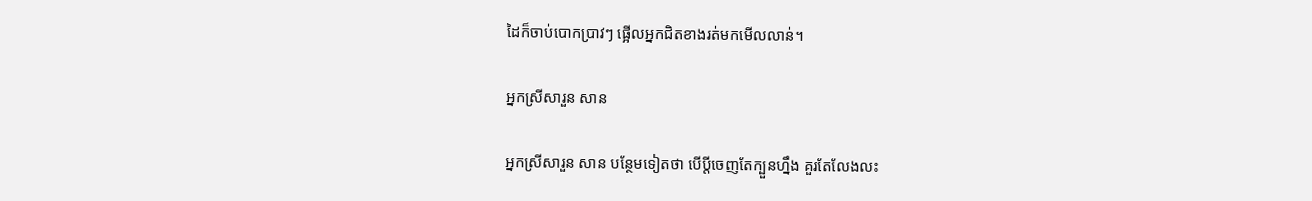ដៃក៏ចាប់បោកប្រាវៗ ផ្អើលអ្នកជិតខាងរត់មកមើលលាន់។

អ្នកស្រីសារួន សាន

អ្នកស្រីសារួន សាន បន្ថែមទៀតថា បើប្តីចេញតែក្បួនហ្នឹង គួរតែលែងលះ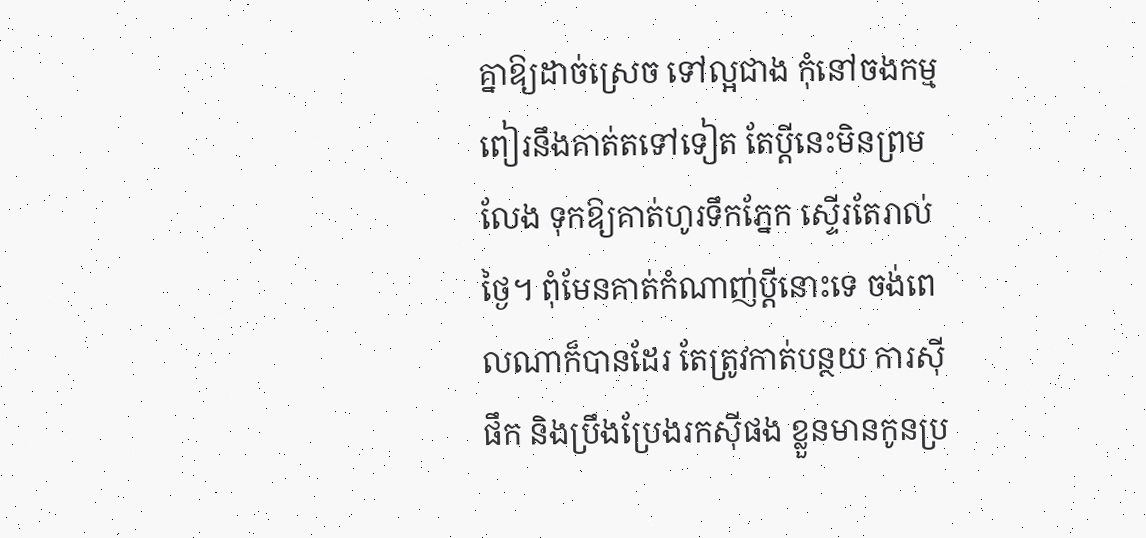គ្នាឱ្យដាច់ស្រេច ទៅល្អជាង កុំនៅចងកម្មពៀរនឹងគាត់តទៅទៀត តែប្តីនេះមិនព្រមលែង ទុកឱ្យគាត់ហូរទឹកភ្នែក ស្ទើរតែរាល់ថ្ងៃ។ ពុំមែនគាត់កំណាញ់ប្តីនោះទេ ចង់ពេលណាក៏បានដែរ តែត្រូវកាត់បន្ថយ ការស៊ីផឹក និងប្រឹងប្រែងរកស៊ីផង ខ្លួនមានកូនប្រ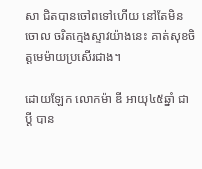សា ជិតបានចៅពទៅហើយ នៅតែមិនចោល ចរិតក្មេងស្ទាវយ៉ាងនេះ គាត់សុខចិត្តមេម៉ាយប្រសើរជាង។

ដោយឡែក លោកម៉ា ឌី អាយុ៤៥ឆ្នាំ ជាប្តី បាន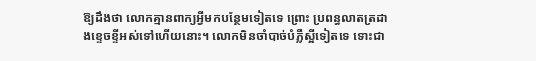ឱ្យដឹងថា លោកគ្មានពាក្យអ្វីមកបន្ថែមទៀតទេ ព្រោះ ប្រពន្ធលាតត្រដាងខ្ទេចខ្ទីអស់ទៅហើយនោះ។ លោកមិនចាំបាច់បំភ្លឺស្អីទៀតទេ ទោះជា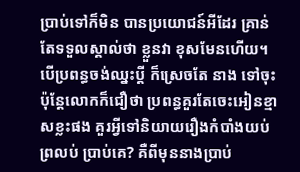ប្រាប់ទៅក៏មិន បានប្រយោជន៍អីដែរ គ្រាន់តែទទួលស្គាល់ថា ខ្លួនវា ខុសមែនហើយ។ បើប្រពន្ធចង់ឈ្នះប្តី ក៏ស្រេចតែ នាង ទៅចុះ ប៉ុន្តែលោកក៏ជឿថា ប្រពន្ធគួរតែចេះអៀនខ្មាសខ្លះផង គួរអ្វីទៅនិយាយរឿងកំបាំងយប់ព្រលប់ ប្រាប់គេ? គឺពីមុននាងប្រាប់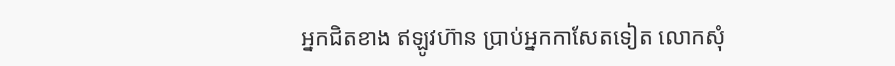អ្នកជិតខាង ឥឡូវហ៊ាន ប្រាប់អ្នកកាសែតទៀត លោកសុំ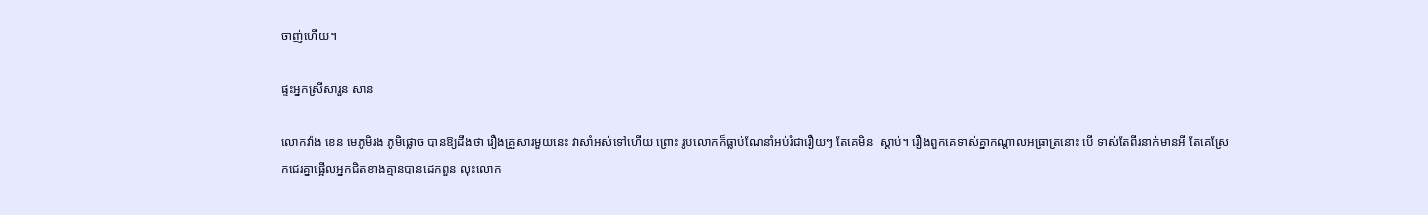ចាញ់ហើយ។

ផ្ទះអ្នកស្រីសារួន សាន

លោកវ៉ាង ខេន មេភូមិរង ភូមិផ្លោច បានឱ្យដឹងថា រឿងគ្រួសារមួយនេះ វាសាំអស់ទៅហើយ ព្រោះ រូបលោកក៏ធ្លាប់ណែនាំអប់រំជារឿយៗ តែគេមិន  ស្តាប់។ រឿងពួកគេទាស់គ្នាកណ្តាលអធ្រាត្រនោះ បើ ទាស់តែពីរនាក់មានអី តែគេស្រែកជេរគ្នាផ្អើលអ្នកជិតខាងគ្មានបានដេកពួន លុះលោក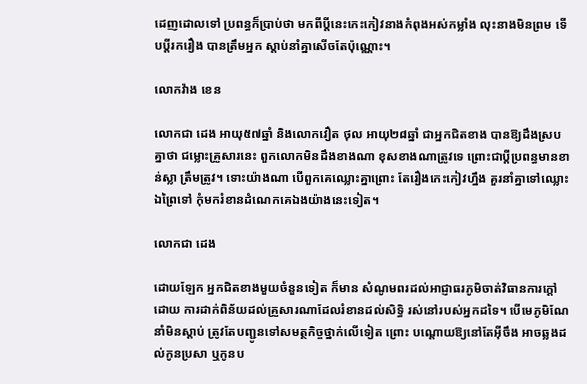ដេញដោលទៅ ប្រពន្ធក៏ប្រាប់ថា មកពីប្តីនេះកេះកៀវនាងកំពុងអស់កម្លាំង លុះនាងមិនព្រម ទើបប្តីរករឿង បានត្រឹមអ្នក ស្តាប់នាំគ្នាសើចតែប៉ុណ្ណោះ។

លោកវ៉ាង ខេន

លោកជា ដេង អាយុ៥៧ឆ្នាំ និងលោកវឿត ថុល អាយុ២៨ឆ្នាំ ជាអ្នកជិតខាង បានឱ្យដឹងស្របគ្នាថា ជម្លោះគ្រួសារនេះ ពួកលោកមិនដឹងខាងណា ខុសខាងណាត្រូវទេ ព្រោះជាប្តីប្រពន្ធមានខាន់ស្លា ត្រឹមត្រូវ។ ទោះយ៉ាងណា បើពួកគេឈ្លោះគ្នាព្រោះ តែរឿងកេះកៀវហ្នឹង គួរនាំគ្នាទៅឈ្លោះឯព្រៃទៅ កុំមករំខានដំណេកគេឯងយ៉ាងនេះទៀត។

លោកជា ដេង

ដោយឡែក អ្នកជិតខាងមួយចំនួនទៀត ក៏មាន សំណូមពរដល់អាជ្ញាធរភូមិចាត់វិធានការក្តៅ ដោយ ការដាក់ពិន័យដល់គ្រួសារណាដែលរំខានដល់សិទ្ធិ រស់នៅរបស់អ្នកដទៃ។ បើមេភូមិណែនាំមិនស្តាប់ ត្រូវតែបញ្ជូនទៅសមត្ថកិច្ចថ្នាក់លើទៀត ព្រោះ បណ្តោយឱ្យនៅតែអ៊ីចឹង អាចឆ្លងដល់កូនប្រសា ឬកូនប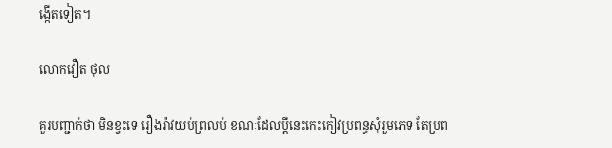ង្កើតទៀត។

លោកវឿត ថុល

គួរបញ្ជាក់ថា មិនខ្វះទេ រឿងរ៉ាវយប់ព្រលប់ ខណៈដែលប្តីនេះកេះកៀវប្រពន្ធសុំរួមភេទ តែប្រព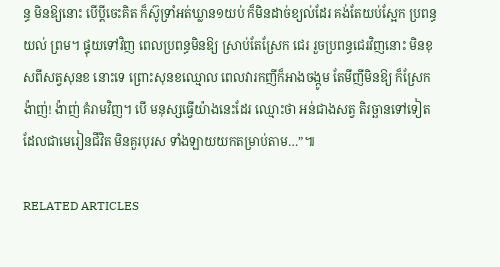ន្ធ មិនឱ្យនោះ បើប្តីចេះគិត ក៏ស៊ូទ្រាំអត់ឃ្លាន១យប់ ក៏មិនដាច់ខ្យល់ដែរ គង់តែយប់ស្អែក ប្រពន្ធយល់ ព្រម។ ផ្ទុយទៅវិញ ពេលប្រពន្ធមិនឱ្យ ស្រាប់តែស្រែក ជេរ រួចប្រពន្ធជេរវិញនោះ មិនខុសពីសត្វសុនខ នោះទេ ព្រោះសុនខឈ្មោល ពេលវារកញីក៏អាងចង្កូម តែមីញីមិនឱ្យ ក៏ស្រែកង៉ាញ់! ង៉ាញ់ គំរាមវិញ។ បើ មនុស្សធ្វើយ៉ាងនេះដែរ ឈ្មោះថា អន់ជាងសត្វ តិរច្ឆានទៅទៀត ដែលជាមេរៀនជីវិត មិនគួរបុរស ទាំងឡាយយកតម្រាប់តាម…”៕

RELATED ARTICLES